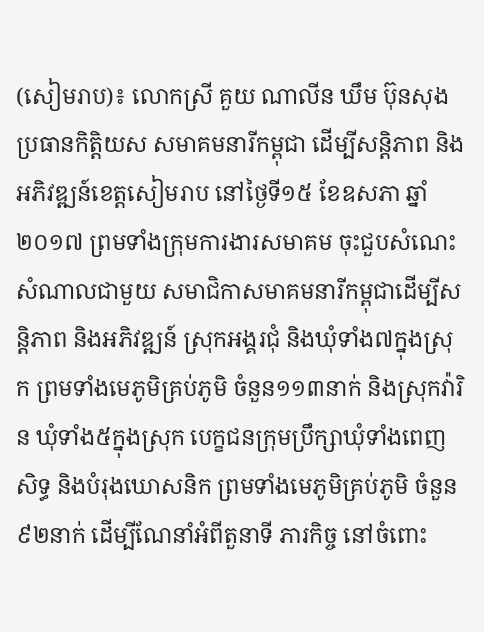(សៀមរាប)៖ លោកស្រី គួយ ណាលីន ឃឹម ប៊ុនសុង ប្រធានកិត្តិយស សមាគមនារីកម្ពុជា ដើម្បីសន្តិភាព និងអភិវឌ្ឍន៍ខេត្តសៀមរាប នៅថ្ងៃទី១៥ ខែឧសភា ឆ្នាំ២០១៧ ព្រមទាំងក្រុមការងារសមាគម ចុះជួបសំណេះសំណាលជាមួយ សមាជិកាសមាគមនារីកម្ពុជាដើម្បីសន្តិភាព និងអភិវឌ្ឍន៍ ស្រុកអង្គរជុំ និងឃុំទាំង៧ក្នុងស្រុក ព្រមទាំងមេភូមិគ្រប់ភូមិ ចំនួន១១៣នាក់ និងស្រុកវ៉ារិន ឃុំទាំង៥ក្នុងស្រុក បេក្ខជនក្រុមប្រឹក្សាឃុំទាំងពេញសិទ្ធ និងបំរុងឃោសនិក ព្រមទាំងមេភូមិគ្រប់ភូមិ ចំនួន៩២នាក់ ដើម្បីណែនាំអំពីតួនាទី ភារកិច្ច នៅចំពោះ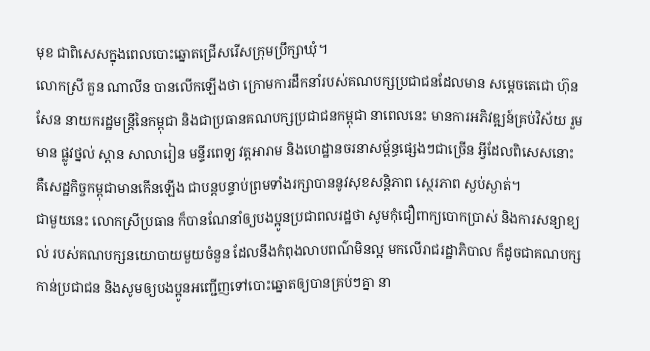មុខ ជាពិសេសក្នុងពេលបោះឆ្នោតជ្រើសរើសក្រុមប្រឹក្សាឃុំ។
លោកស្រី គួន ណាលីន បានលើកឡើងថា ក្រោមការដឹកនាំរបស់គណបក្សប្រជាជនដែលមាន សម្តេចតេជោ ហ៊ុន សែន នាយករដ្ឋមន្ដ្រីនៃកម្ពុជា និងជាប្រធានគណបក្សប្រជាជនកម្ពុជា នាពេលនេះ មានការអភិវឌ្ឍន៍គ្រប់វិស័យ រួមមាន ផ្លូវថ្នល់ ស្ពាន សាលារៀន មន្ទីរពេទ្យ វត្តអារាម និងហេដ្ឋានចរនាសម្ព័ន្ធផ្សេងៗជាច្រើន អ្វីដែលពិសេសនោះ គឺសេដ្ឋកិច្ចកម្ពុជាមានកើនឡើង ជាបន្តបន្ទាប់ព្រមទាំងរក្សាបាននូវសុខសន្តិភាព ស្ថេរភាព ស្ងប់ស្ងាត់។
ជាមួយនេះ លោកស្រីប្រធាន ក៏បានណែនាំឲ្យបងប្អូនប្រជាពលរដ្ឋថា សូមកុំជឿពាក្យបោកប្រាស់ និងការសន្យាខ្យល់ របស់គណបក្សនយោបាយមួយចំនួន ដែលនឹងកំពុងលាបពណ៌មិនល្អ មកលើរាជរដ្ឋាភិបាល ក៏ដូចជាគណបក្សកាន់ប្រជាជន និងសូមឲ្យបងប្អូនអញ្ជើញទៅបោះឆ្នោតឲ្យបានគ្រប់ៗគ្នា នា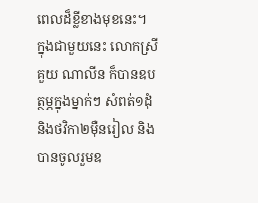ពេលដ៏ខ្លីខាងមុខនេះ។
ក្នុងជាមួយនេះ លោកស្រី គួយ ណាលីន ក៏បានឧបត្ថម្ភក្នុងម្នាក់ៗ សំពត់១ដុំ និងថវិកា២ម៉ឺនរៀល និងបានចូលរួមឧ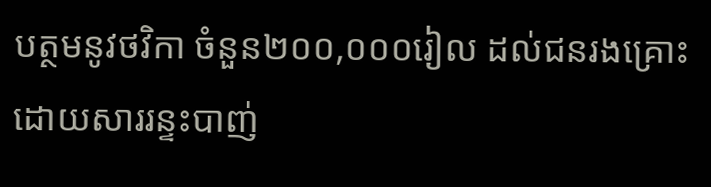បត្ថមនូវថវិកា ចំនួន២០០,០០០រៀល ដល់ជនរងគ្រោះដោយសាររន្ទះបាញ់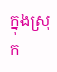ក្នុងស្រុក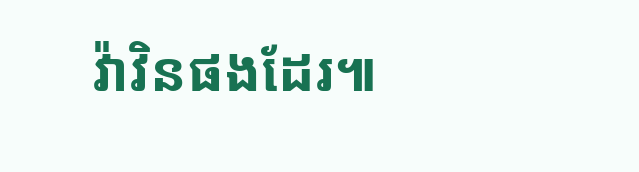វ៉ាវិនផងដែរ៕